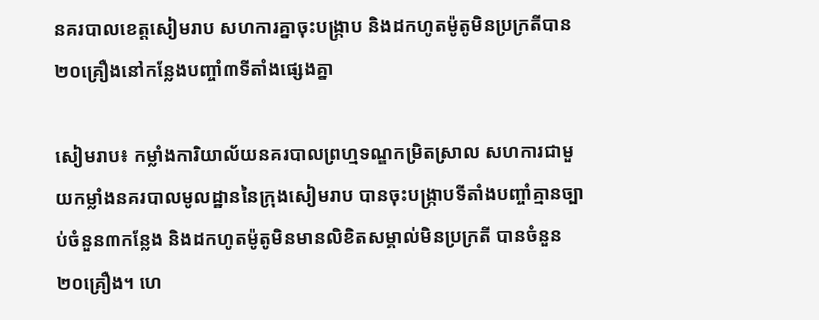នគរបាលខេត្តសៀមរាប សហការគ្នាចុះបង្ក្រាប និងដកហូតម៉ូតូមិនប្រក្រតីបាន២០គ្រឿងនៅកន្លែងបញ្ចាំ៣ទីតាំងផ្សេងគ្នា

សៀមរាប៖ កម្លាំងការិយាល័យនគរបាលព្រហ្មទណ្ឌកម្រិតស្រាល សហការជាមួយកម្លាំងនគរបាលមូលដ្ឋាននៃក្រុងសៀមរាប បានចុះបង្ក្រាបទីតាំងបញ្ចាំគ្មានច្បាប់ចំនួន៣កន្លែង និងដកហូតម៉ូតូមិនមានលិខិតសម្គាល់មិនប្រក្រតី បានចំនួន២០គ្រឿង។ ហេ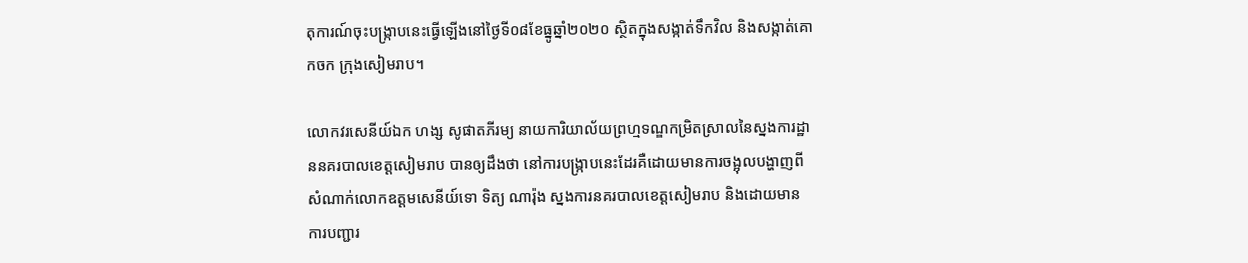តុការណ៍ចុះបង្ក្រាបនេះធ្វើឡើងនៅថ្ងៃទី០៨ខែធ្នូឆ្នាំ២០២០ ស្ថិតក្នុងសង្កាត់ទឹកវិល និងសង្កាត់គោកចក ក្រុងសៀមរាប។

លោកវរសេនីយ៍ឯក ហង្ស សូផាតភីរម្យ នាយការិយាល័យព្រហ្មទណ្ឌកម្រិតស្រាលនៃស្នងការដ្ឋាននគរបាលខេត្តសៀមរាប បានឲ្យដឹងថា នៅការបង្ក្រាបនេះដែរគឺដោយមានការចង្អុលបង្ហាញពីសំណាក់លោកឧត្តមសេនីយ៍ទោ ទិត្យ ណារ៉ុង ស្នងការនគរបាលខេត្តសៀមរាប និងដោយមានការបញ្ជារ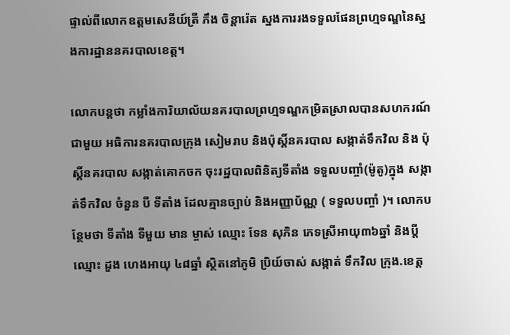ផ្ទាល់ពីលោកឧត្តមសេនីយ៍ត្រី ភឹង ចិន្តារ៉េត ស្នងការរងទទួលផែនព្រហ្មទណ្ឌនៃស្នងការដ្ឋាននគរបាលខេត្ត។

លោកបន្តថា កម្លាំងការិយាល័យនគរបាលព្រហ្មទណ្ឌកម្រិតស្រាលបានសហករណ៍ជាមួយ អធិការនគរបាលក្រុង សៀមរាប និងប៉ុស្តិ៍នគរបាល សង្កាត់ទឹកវិល និង ប៉ុស្តិ៍នគរបាល សង្កាត់គោកចក ចុះរដ្ឋបាលពិនិត្យទីតាំង ទទួលបញ្ចាំ(ម៉ូតូ)ក្នុង សង្កាត់ទឹកវិល ចំនួន បី ទីតាំង ដែលគ្មានច្បាប់ និងអញ្ញាប័ណ្ណ ( ទទួលបញ្ចាំ )។ លោកបន្ថែមថា ទីតាំង ទីមួយ មាន ម្ចាស់ ឈ្មោះ ទែន សុភិន ភេទស្រីអាយុ៣៦ឆ្នាំ និងប្ដី ឈ្មោះ ដួង ហេងអាយុ ៤៨ឆ្នាំ ស្ថិតនៅភូមិ ប្រិយ៍ចាស់ សង្កាត់ ទឹកវិល ក្រុង.ខេត្ត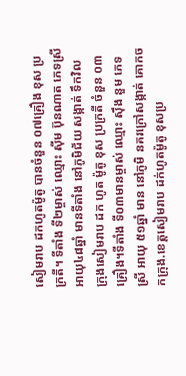សៀមរាប ដកហូតម៉ូតូ បានចំនួន ០៧គ្រឿង ខុស ប្រក្រតី។ ទីតាំង ទី២ម្ចាស់ ឈ្មោះ ស៊ីម ប៊ុនណាត ភេទស្រីអាយុ៤៨ឆ្នាំ មានទីតាំង នៅភូមិជ័យ សង្កាត់ ទឹកវិល ក្រុងសៀមរាប ដក ហូត ម៉ូតូ ខុស ប្រក្រតី ចំនួន ០៣គ្រឿង។ទីតាំង ទី០៣មានម្ចាស់ ឈ្មោះ ស៊ឹង នួម ភេទស្រី អាយុ ៥១ឆ្នាំ មាន នៅភូមិ នគរក្រៅសង្កាត់ គោកចកក្រុង.ខេត្តសៀមរាប ដក់ហូតម៉ូតូ ខុសប្រ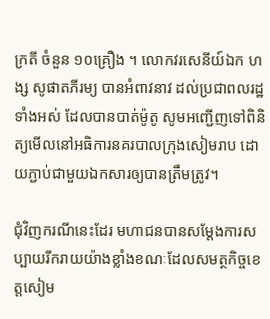ក្រតី ចំនួន ១០គ្រឿង ។ លោកវរសេនីយ៍ឯក ហង្ស សូផាតភីរម្យ បានអំពាវនាវ ដល់ប្រជាពលរដ្ឋទាំងអស់ ដែលបានបាត់ម៉ូតូ សូមអញ្ជើញទៅពិនិត្យមើលនៅអធិការនគរបាលក្រុងសៀមរាប ដោយភ្ជាប់ជាមួយឯកសារឲ្យបានត្រឹមត្រូវ។

ជុំវិញករណីនេះដែរ មហាជនបានសម្តែងការសប្បាយរីករាយយ៉ាងខ្លាំងខណៈដែលសមត្ថកិច្ចខេត្តសៀម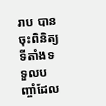រាប បានចុះពិនិត្យទីតាំងទទួលបញ្ចាំដែល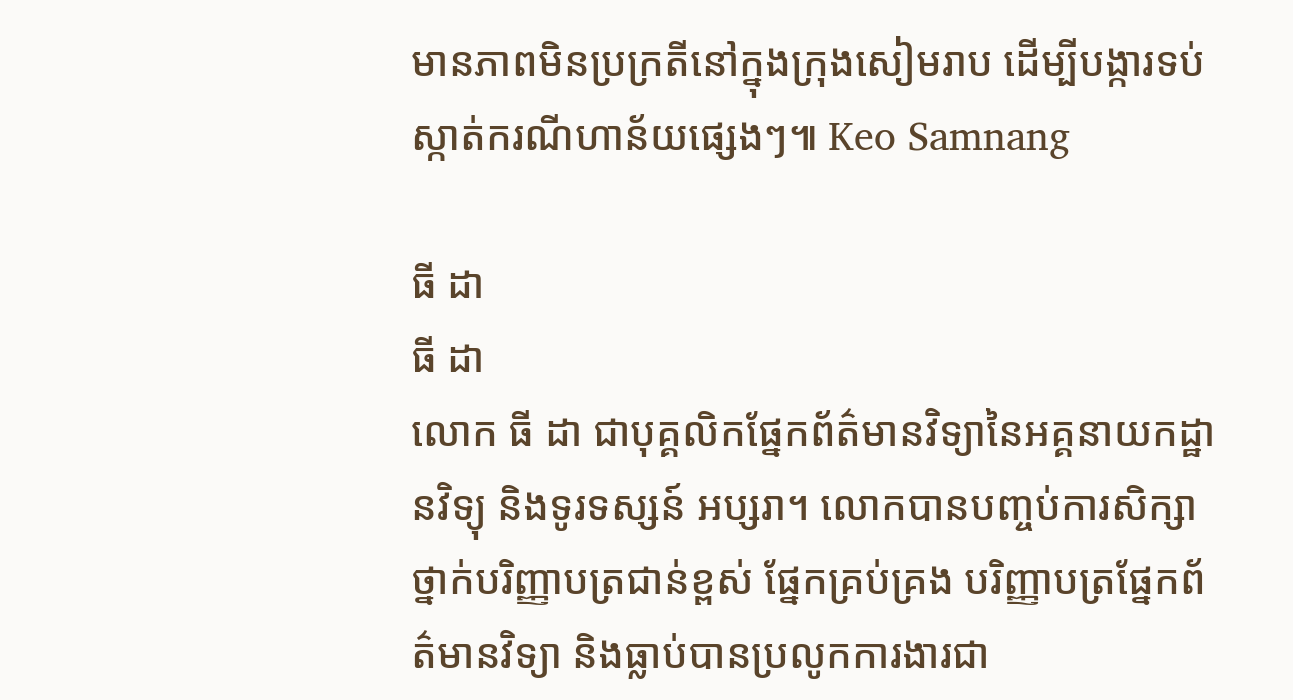មានភាពមិនប្រក្រតីនៅក្នុងក្រុងសៀមរាប ដើម្បីបង្ការទប់ស្កាត់ករណីហាន័យផ្សេងៗ៕ Keo Samnang

ធី ដា
ធី ដា
លោក ធី ដា ជាបុគ្គលិកផ្នែកព័ត៌មានវិទ្យានៃអគ្គនាយកដ្ឋានវិទ្យុ និងទូរទស្សន៍ អប្សរា។ លោកបានបញ្ចប់ការសិក្សាថ្នាក់បរិញ្ញាបត្រជាន់ខ្ពស់ ផ្នែកគ្រប់គ្រង បរិញ្ញាបត្រផ្នែកព័ត៌មានវិទ្យា និងធ្លាប់បានប្រលូកការងារជា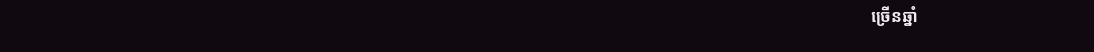ច្រើនឆ្នាំ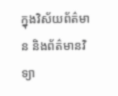ក្នុងវិស័យព័ត៌មាន និងព័ត៌មានវិទ្យា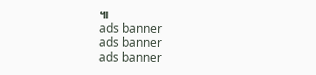៕
ads banner
ads banner
ads banner